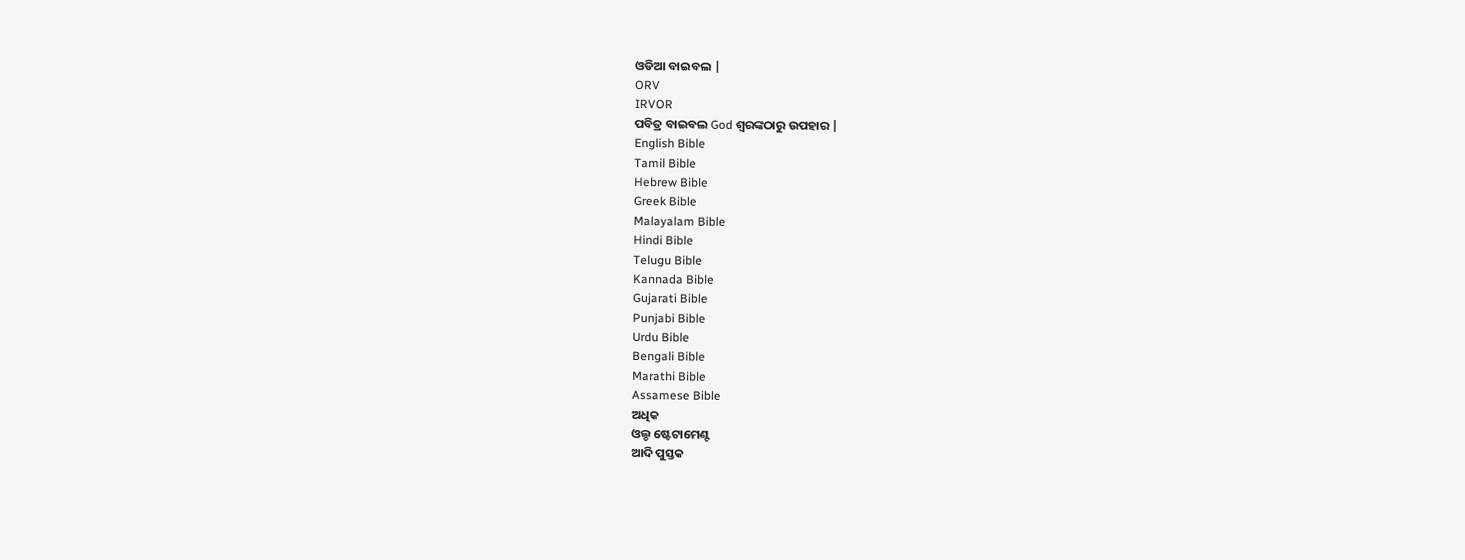ଓଡିଆ ବାଇବଲ |
ORV
IRVOR
ପବିତ୍ର ବାଇବଲ God ଶ୍ବରଙ୍କଠାରୁ ଉପହାର |
English Bible
Tamil Bible
Hebrew Bible
Greek Bible
Malayalam Bible
Hindi Bible
Telugu Bible
Kannada Bible
Gujarati Bible
Punjabi Bible
Urdu Bible
Bengali Bible
Marathi Bible
Assamese Bible
ଅଧିକ
ଓଲ୍ଡ ଷ୍ଟେଟାମେଣ୍ଟ
ଆଦି ପୁସ୍ତକ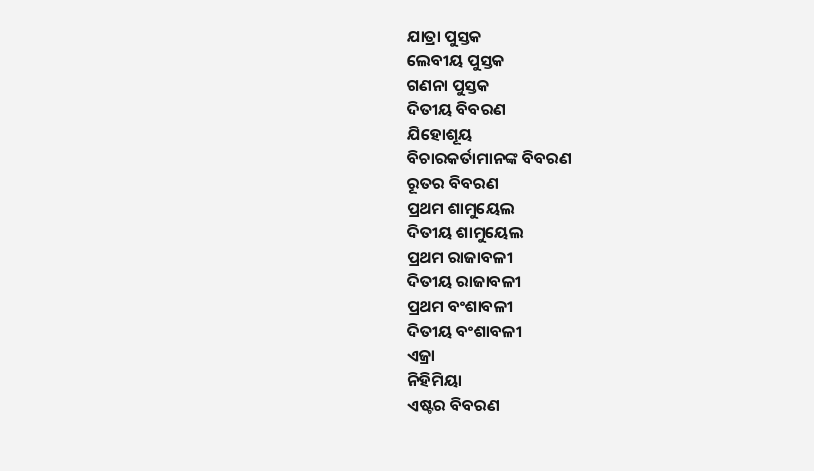ଯାତ୍ରା ପୁସ୍ତକ
ଲେବୀୟ ପୁସ୍ତକ
ଗଣନା ପୁସ୍ତକ
ଦିତୀୟ ବିବରଣ
ଯିହୋଶୂୟ
ବିଚାରକର୍ତାମାନଙ୍କ ବିବରଣ
ରୂତର ବିବରଣ
ପ୍ରଥମ ଶାମୁୟେଲ
ଦିତୀୟ ଶାମୁୟେଲ
ପ୍ରଥମ ରାଜାବଳୀ
ଦିତୀୟ ରାଜାବଳୀ
ପ୍ରଥମ ବଂଶାବଳୀ
ଦିତୀୟ ବଂଶାବଳୀ
ଏଜ୍ରା
ନିହିମିୟା
ଏଷ୍ଟର ବିବରଣ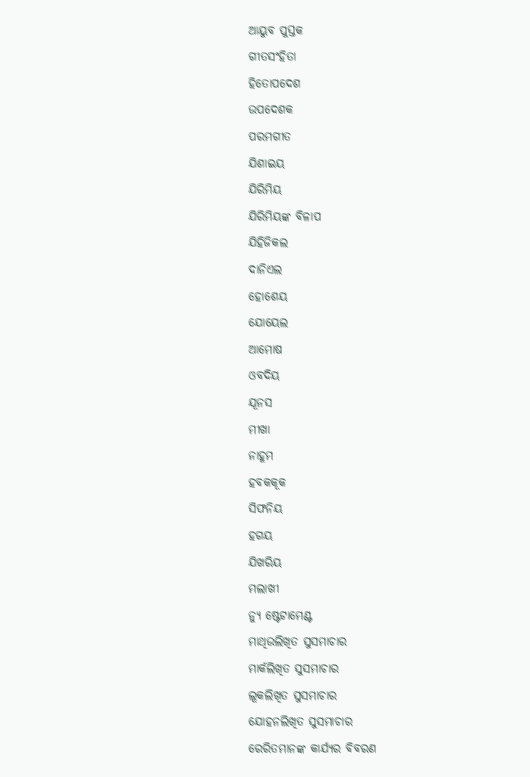ଆୟୁବ ପୁସ୍ତକ
ଗୀତସଂହିତା
ହିତୋପଦେଶ
ଉପଦେଶକ
ପରମଗୀତ
ଯିଶାଇୟ
ଯିରିମିୟ
ଯିରିମିୟଙ୍କ ବିଳାପ
ଯିହିଜିକଲ
ଦାନିଏଲ
ହୋଶେୟ
ଯୋୟେଲ
ଆମୋଷ
ଓବଦିୟ
ଯୂନସ
ମୀଖା
ନାହୂମ
ହବକକୂକ
ସିଫନିୟ
ହଗୟ
ଯିଖରିୟ
ମଲାଖୀ
ନ୍ୟୁ ଷ୍ଟେଟାମେଣ୍ଟ
ମାଥିଉଲିଖିତ ସୁସମାଚାର
ମାର୍କଲିଖିତ ସୁସମାଚାର
ଲୂକଲିଖିତ ସୁସମାଚାର
ଯୋହନଲିଖିତ ସୁସମାଚାର
ରେରିତମାନଙ୍କ କାର୍ଯ୍ୟର ବିବରଣ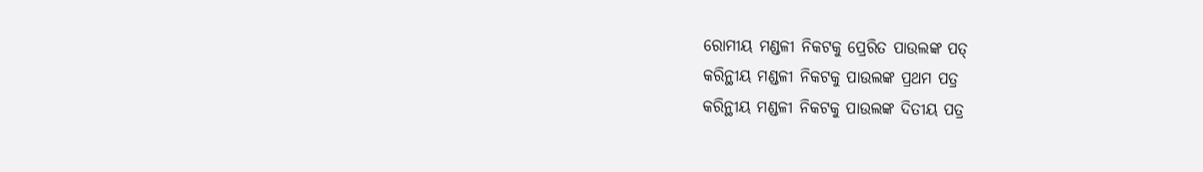ରୋମୀୟ ମଣ୍ଡଳୀ ନିକଟକୁ ପ୍ରେରିତ ପାଉଲଙ୍କ ପତ୍
କରିନ୍ଥୀୟ ମଣ୍ଡଳୀ ନିକଟକୁ ପାଉଲଙ୍କ ପ୍ରଥମ ପତ୍ର
କରିନ୍ଥୀୟ ମଣ୍ଡଳୀ ନିକଟକୁ ପାଉଲଙ୍କ ଦିତୀୟ ପତ୍ର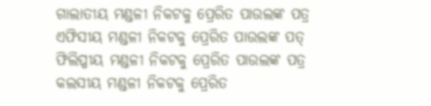ଗାଲାତୀୟ ମଣ୍ଡଳୀ ନିକଟକୁ ପ୍ରେରିତ ପାଉଲଙ୍କ ପତ୍ର
ଏଫିସୀୟ ମଣ୍ଡଳୀ ନିକଟକୁ ପ୍ରେରିତ ପାଉଲଙ୍କ ପତ୍
ଫିଲିପ୍ପୀୟ ମଣ୍ଡଳୀ ନିକଟକୁ ପ୍ରେରିତ ପାଉଲଙ୍କ ପତ୍ର
କଲସୀୟ ମଣ୍ଡଳୀ ନିକଟକୁ ପ୍ରେରିତ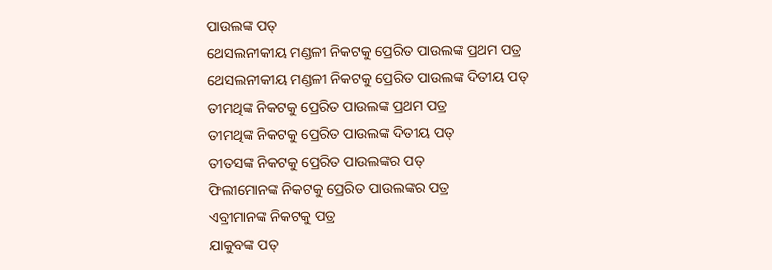ପାଉଲଙ୍କ ପତ୍
ଥେସଲନୀକୀୟ ମଣ୍ଡଳୀ ନିକଟକୁ ପ୍ରେରିତ ପାଉଲଙ୍କ ପ୍ରଥମ ପତ୍ର
ଥେସଲନୀକୀୟ ମଣ୍ଡଳୀ ନିକଟକୁ ପ୍ରେରିତ ପାଉଲଙ୍କ ଦିତୀୟ ପତ୍
ତୀମଥିଙ୍କ ନିକଟକୁ ପ୍ରେରିତ ପାଉଲଙ୍କ ପ୍ରଥମ ପତ୍ର
ତୀମଥିଙ୍କ ନିକଟକୁ ପ୍ରେରିତ ପାଉଲଙ୍କ ଦିତୀୟ ପତ୍
ତୀତସଙ୍କ ନିକଟକୁ ପ୍ରେରିତ ପାଉଲଙ୍କର ପତ୍
ଫିଲୀମୋନଙ୍କ ନିକଟକୁ ପ୍ରେରିତ ପାଉଲଙ୍କର ପତ୍ର
ଏବ୍ରୀମାନଙ୍କ ନିକଟକୁ ପତ୍ର
ଯାକୁବଙ୍କ ପତ୍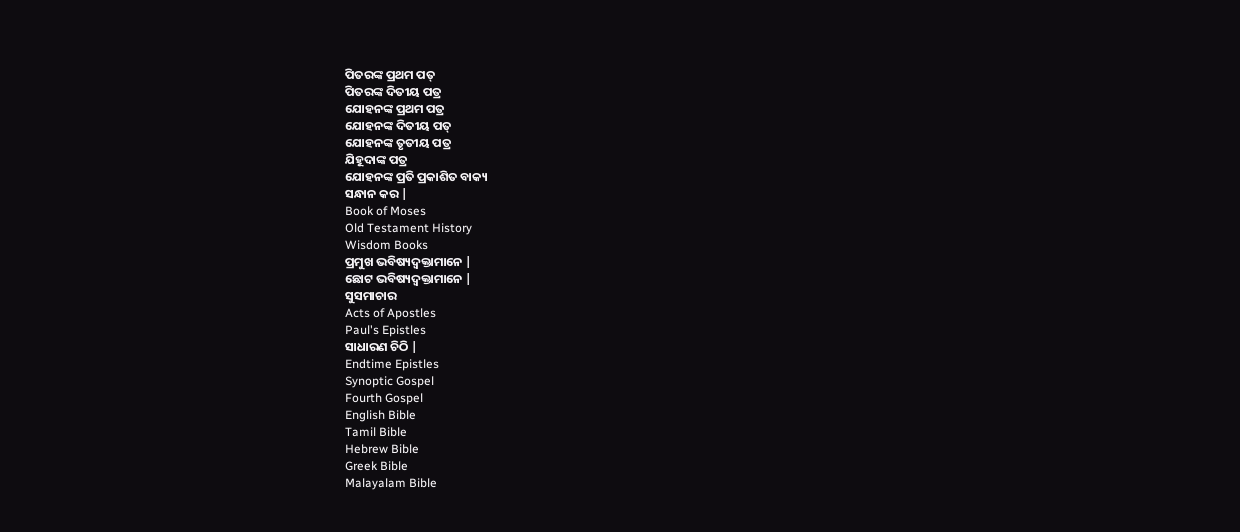ପିତରଙ୍କ ପ୍ରଥମ ପତ୍
ପିତରଙ୍କ ଦିତୀୟ ପତ୍ର
ଯୋହନଙ୍କ ପ୍ରଥମ ପତ୍ର
ଯୋହନଙ୍କ ଦିତୀୟ ପତ୍
ଯୋହନଙ୍କ ତୃତୀୟ ପତ୍ର
ଯିହୂଦାଙ୍କ ପତ୍ର
ଯୋହନଙ୍କ ପ୍ରତି ପ୍ରକାଶିତ ବାକ୍ୟ
ସନ୍ଧାନ କର |
Book of Moses
Old Testament History
Wisdom Books
ପ୍ରମୁଖ ଭବିଷ୍ୟଦ୍ବକ୍ତାମାନେ |
ଛୋଟ ଭବିଷ୍ୟଦ୍ବକ୍ତାମାନେ |
ସୁସମାଚାର
Acts of Apostles
Paul's Epistles
ସାଧାରଣ ଚିଠି |
Endtime Epistles
Synoptic Gospel
Fourth Gospel
English Bible
Tamil Bible
Hebrew Bible
Greek Bible
Malayalam Bible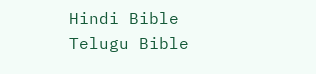Hindi Bible
Telugu Bible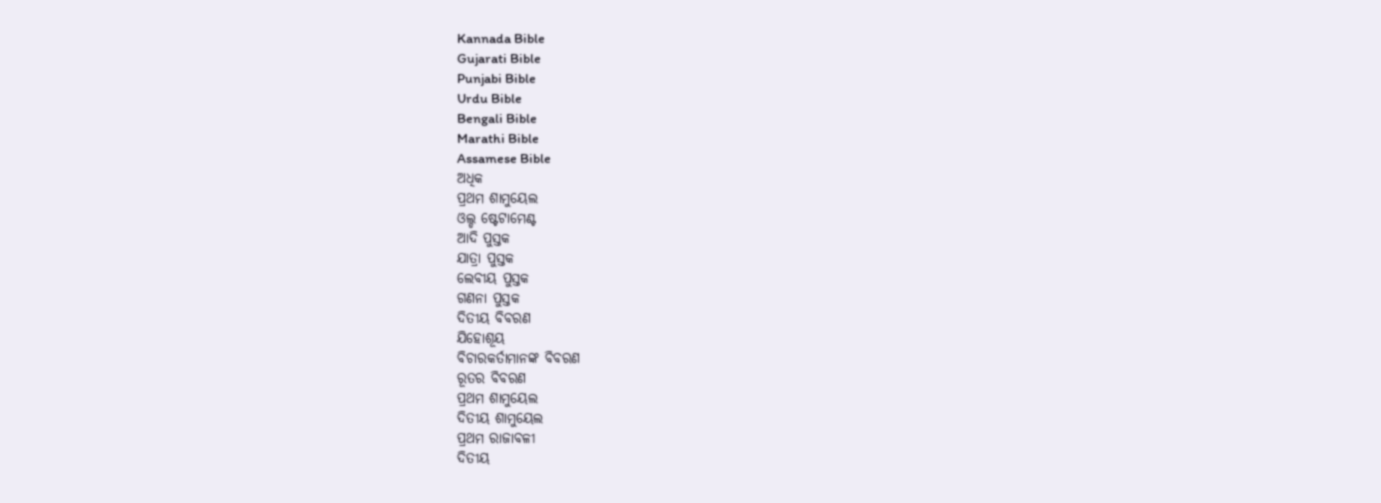Kannada Bible
Gujarati Bible
Punjabi Bible
Urdu Bible
Bengali Bible
Marathi Bible
Assamese Bible
ଅଧିକ
ପ୍ରଥମ ଶାମୁୟେଲ
ଓଲ୍ଡ ଷ୍ଟେଟାମେଣ୍ଟ
ଆଦି ପୁସ୍ତକ
ଯାତ୍ରା ପୁସ୍ତକ
ଲେବୀୟ ପୁସ୍ତକ
ଗଣନା ପୁସ୍ତକ
ଦିତୀୟ ବିବରଣ
ଯିହୋଶୂୟ
ବିଚାରକର୍ତାମାନଙ୍କ ବିବରଣ
ରୂତର ବିବରଣ
ପ୍ରଥମ ଶାମୁୟେଲ
ଦିତୀୟ ଶାମୁୟେଲ
ପ୍ରଥମ ରାଜାବଳୀ
ଦିତୀୟ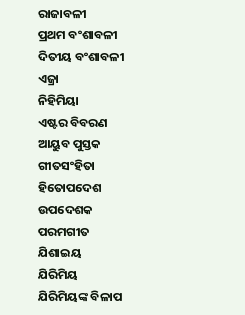ରାଜାବଳୀ
ପ୍ରଥମ ବଂଶାବଳୀ
ଦିତୀୟ ବଂଶାବଳୀ
ଏଜ୍ରା
ନିହିମିୟା
ଏଷ୍ଟର ବିବରଣ
ଆୟୁବ ପୁସ୍ତକ
ଗୀତସଂହିତା
ହିତୋପଦେଶ
ଉପଦେଶକ
ପରମଗୀତ
ଯିଶାଇୟ
ଯିରିମିୟ
ଯିରିମିୟଙ୍କ ବିଳାପ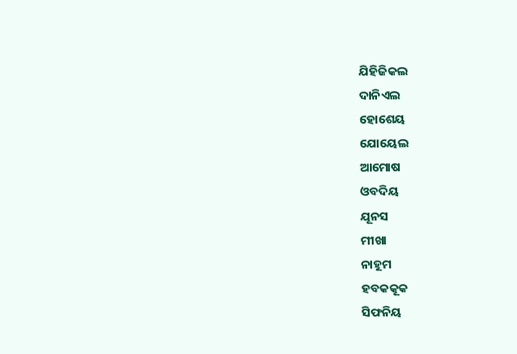ଯିହିଜିକଲ
ଦାନିଏଲ
ହୋଶେୟ
ଯୋୟେଲ
ଆମୋଷ
ଓବଦିୟ
ଯୂନସ
ମୀଖା
ନାହୂମ
ହବକକୂକ
ସିଫନିୟ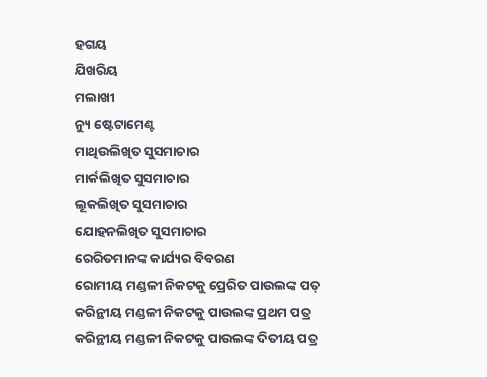ହଗୟ
ଯିଖରିୟ
ମଲାଖୀ
ନ୍ୟୁ ଷ୍ଟେଟାମେଣ୍ଟ
ମାଥିଉଲିଖିତ ସୁସମାଚାର
ମାର୍କଲିଖିତ ସୁସମାଚାର
ଲୂକଲିଖିତ ସୁସମାଚାର
ଯୋହନଲିଖିତ ସୁସମାଚାର
ରେରିତମାନଙ୍କ କାର୍ଯ୍ୟର ବିବରଣ
ରୋମୀୟ ମଣ୍ଡଳୀ ନିକଟକୁ ପ୍ରେରିତ ପାଉଲଙ୍କ ପତ୍
କରିନ୍ଥୀୟ ମଣ୍ଡଳୀ ନିକଟକୁ ପାଉଲଙ୍କ ପ୍ରଥମ ପତ୍ର
କରିନ୍ଥୀୟ ମଣ୍ଡଳୀ ନିକଟକୁ ପାଉଲଙ୍କ ଦିତୀୟ ପତ୍ର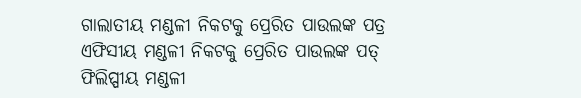ଗାଲାତୀୟ ମଣ୍ଡଳୀ ନିକଟକୁ ପ୍ରେରିତ ପାଉଲଙ୍କ ପତ୍ର
ଏଫିସୀୟ ମଣ୍ଡଳୀ ନିକଟକୁ ପ୍ରେରିତ ପାଉଲଙ୍କ ପତ୍
ଫିଲିପ୍ପୀୟ ମଣ୍ଡଳୀ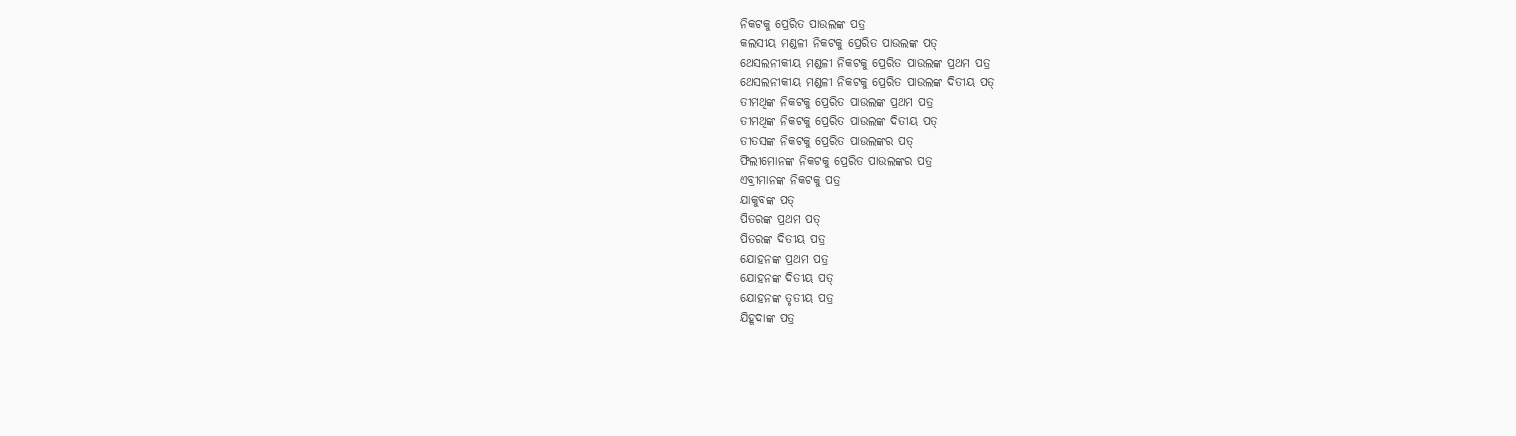ନିକଟକୁ ପ୍ରେରିତ ପାଉଲଙ୍କ ପତ୍ର
କଲସୀୟ ମଣ୍ଡଳୀ ନିକଟକୁ ପ୍ରେରିତ ପାଉଲଙ୍କ ପତ୍
ଥେସଲନୀକୀୟ ମଣ୍ଡଳୀ ନିକଟକୁ ପ୍ରେରିତ ପାଉଲଙ୍କ ପ୍ରଥମ ପତ୍ର
ଥେସଲନୀକୀୟ ମଣ୍ଡଳୀ ନିକଟକୁ ପ୍ରେରିତ ପାଉଲଙ୍କ ଦିତୀୟ ପତ୍
ତୀମଥିଙ୍କ ନିକଟକୁ ପ୍ରେରିତ ପାଉଲଙ୍କ ପ୍ରଥମ ପତ୍ର
ତୀମଥିଙ୍କ ନିକଟକୁ ପ୍ରେରିତ ପାଉଲଙ୍କ ଦିତୀୟ ପତ୍
ତୀତସଙ୍କ ନିକଟକୁ ପ୍ରେରିତ ପାଉଲଙ୍କର ପତ୍
ଫିଲୀମୋନଙ୍କ ନିକଟକୁ ପ୍ରେରିତ ପାଉଲଙ୍କର ପତ୍ର
ଏବ୍ରୀମାନଙ୍କ ନିକଟକୁ ପତ୍ର
ଯାକୁବଙ୍କ ପତ୍
ପିତରଙ୍କ ପ୍ରଥମ ପତ୍
ପିତରଙ୍କ ଦିତୀୟ ପତ୍ର
ଯୋହନଙ୍କ ପ୍ରଥମ ପତ୍ର
ଯୋହନଙ୍କ ଦିତୀୟ ପତ୍
ଯୋହନଙ୍କ ତୃତୀୟ ପତ୍ର
ଯିହୂଦାଙ୍କ ପତ୍ର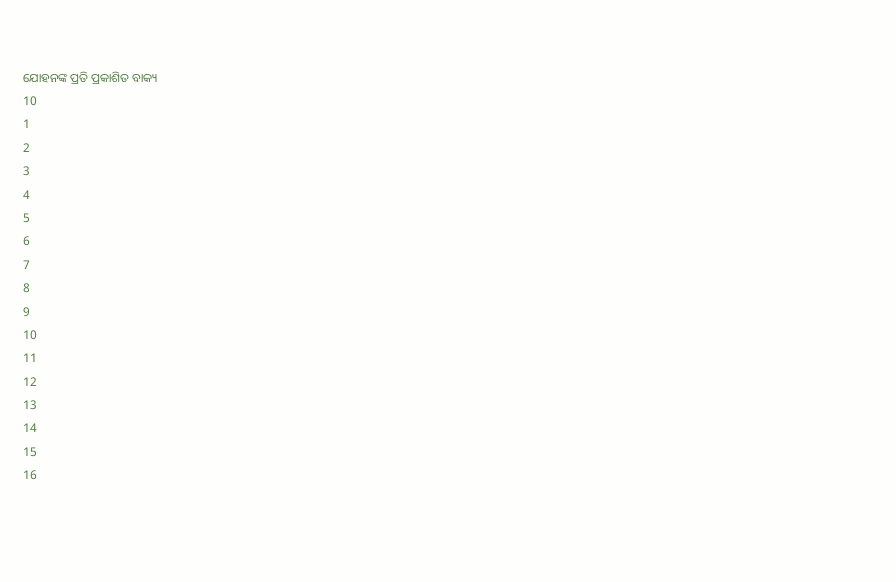ଯୋହନଙ୍କ ପ୍ରତି ପ୍ରକାଶିତ ବାକ୍ୟ
10
1
2
3
4
5
6
7
8
9
10
11
12
13
14
15
16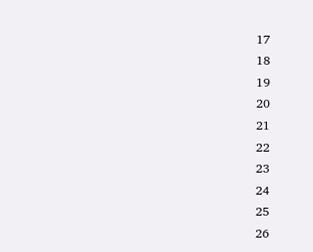17
18
19
20
21
22
23
24
25
26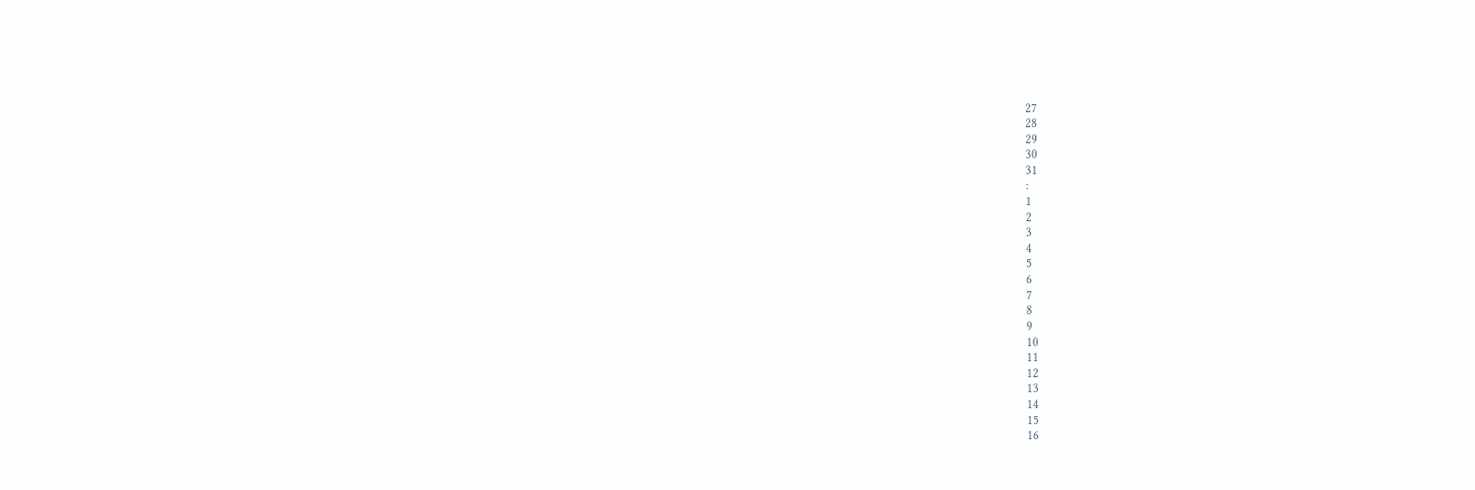27
28
29
30
31
:
1
2
3
4
5
6
7
8
9
10
11
12
13
14
15
16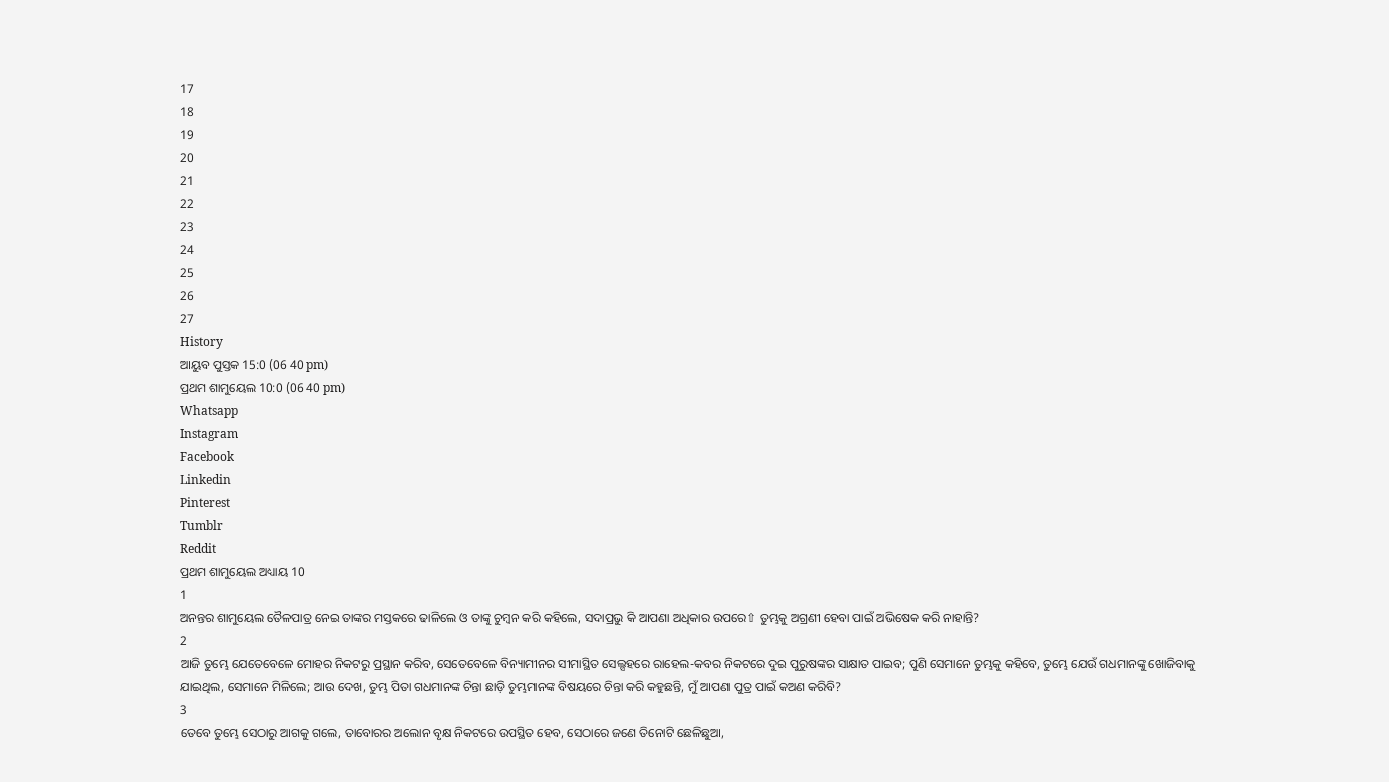17
18
19
20
21
22
23
24
25
26
27
History
ଆୟୁବ ପୁସ୍ତକ 15:0 (06 40 pm)
ପ୍ରଥମ ଶାମୁୟେଲ 10:0 (06 40 pm)
Whatsapp
Instagram
Facebook
Linkedin
Pinterest
Tumblr
Reddit
ପ୍ରଥମ ଶାମୁୟେଲ ଅଧ୍ୟାୟ 10
1
ଅନନ୍ତର ଶାମୁୟେଲ ତୈଳପାତ୍ର ନେଇ ତାଙ୍କର ମସ୍ତକରେ ଢାଳିଲେ ଓ ତାଙ୍କୁ ଚୁମ୍ଵନ କରି କହିଲେ, ସଦାପ୍ରଭୁ କି ଆପଣା ଅଧିକାର ଉପରେ⇧ ତୁମ୍ଭକୁ ଅଗ୍ରଣୀ ହେବା ପାଇଁ ଅଭିଷେକ କରି ନାହାନ୍ତି?
2
ଆଜି ତୁମ୍ଭେ ଯେତେବେଳେ ମୋହର ନିକଟରୁ ପ୍ରସ୍ଥାନ କରିବ, ସେତେବେଳେ ବିନ୍ୟାମୀନର ସୀମାସ୍ଥିତ ସେଲ୍ସହରେ ରାହେଲ-କବର ନିକଟରେ ଦୁଇ ପୁରୁଷଙ୍କର ସାକ୍ଷାତ ପାଇବ; ପୁଣି ସେମାନେ ତୁମ୍ଭକୁ କହିବେ, ତୁମ୍ଭେ ଯେଉଁ ଗଧମାନଙ୍କୁ ଖୋଜିବାକୁ ଯାଇଥିଲ, ସେମାନେ ମିଳିଲେ; ଆଉ ଦେଖ, ତୁମ୍ଭ ପିତା ଗଧମାନଙ୍କ ଚିନ୍ତା ଛାଡ଼ି ତୁମ୍ଭମାନଙ୍କ ବିଷୟରେ ଚିନ୍ତା କରି କହୁଛନ୍ତି, ମୁଁ ଆପଣା ପୁତ୍ର ପାଇଁ କଅଣ କରିବି?
3
ତେବେ ତୁମ୍ଭେ ସେଠାରୁ ଆଗକୁ ଗଲେ, ତାବୋରର ଅଲୋନ ବୃକ୍ଷ ନିକଟରେ ଉପସ୍ଥିତ ହେବ, ସେଠାରେ ଜଣେ ତିନୋଟି ଛେଳିଛୁଆ,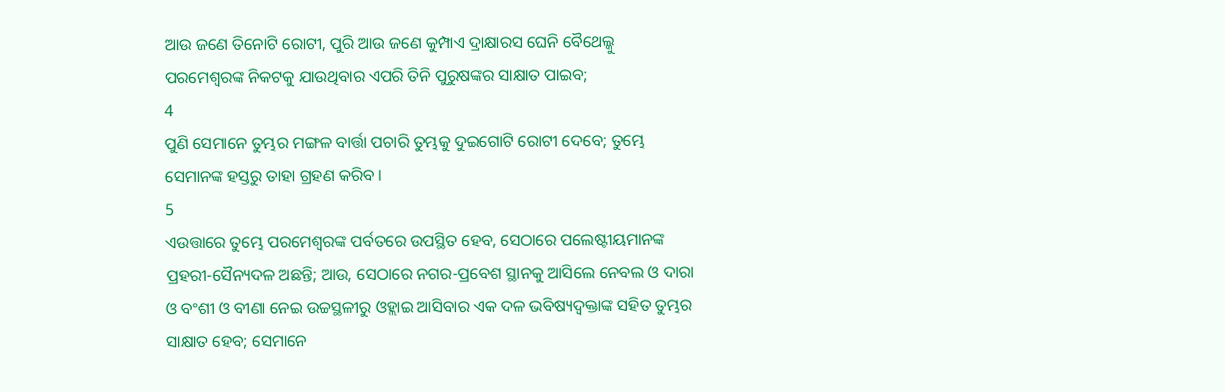ଆଉ ଜଣେ ତିନୋଟି ରୋଟୀ, ପୁରି ଆଉ ଜଣେ କୁମ୍ପାଏ ଦ୍ରାକ୍ଷାରସ ଘେନି ବୈଥେଲ୍କୁ ପରମେଶ୍ଵରଙ୍କ ନିକଟକୁ ଯାଉଥିବାର ଏପରି ତିନି ପୁରୁଷଙ୍କର ସାକ୍ଷାତ ପାଇବ;
4
ପୁଣି ସେମାନେ ତୁମ୍ଭର ମଙ୍ଗଳ ବାର୍ତ୍ତା ପଚାରି ତୁମ୍ଭକୁ ଦୁଇଗୋଟି ରୋଟୀ ଦେବେ; ତୁମ୍ଭେ ସେମାନଙ୍କ ହସ୍ତରୁ ତାହା ଗ୍ରହଣ କରିବ ।
5
ଏଉତ୍ତାରେ ତୁମ୍ଭେ ପରମେଶ୍ଵରଙ୍କ ପର୍ବତରେ ଉପସ୍ଥିତ ହେବ, ସେଠାରେ ପଲେଷ୍ଟୀୟମାନଙ୍କ ପ୍ରହରୀ-ସୈନ୍ୟଦଳ ଅଛନ୍ତି; ଆଉ, ସେଠାରେ ନଗର-ପ୍ରବେଶ ସ୍ଥାନକୁ ଆସିଲେ ନେବଲ ଓ ଦାରା ଓ ବଂଶୀ ଓ ବୀଣା ନେଇ ଉଚ୍ଚସ୍ଥଳୀରୁ ଓହ୍ଲାଇ ଆସିବାର ଏକ ଦଳ ଭବିଷ୍ୟଦ୍ବକ୍ତାଙ୍କ ସହିତ ତୁମ୍ଭର ସାକ୍ଷାତ ହେବ; ସେମାନେ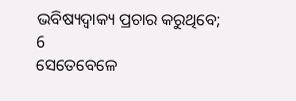ଭବିଷ୍ୟଦ୍ବାକ୍ୟ ପ୍ରଚାର କରୁଥିବେ;
6
ସେତେବେଳେ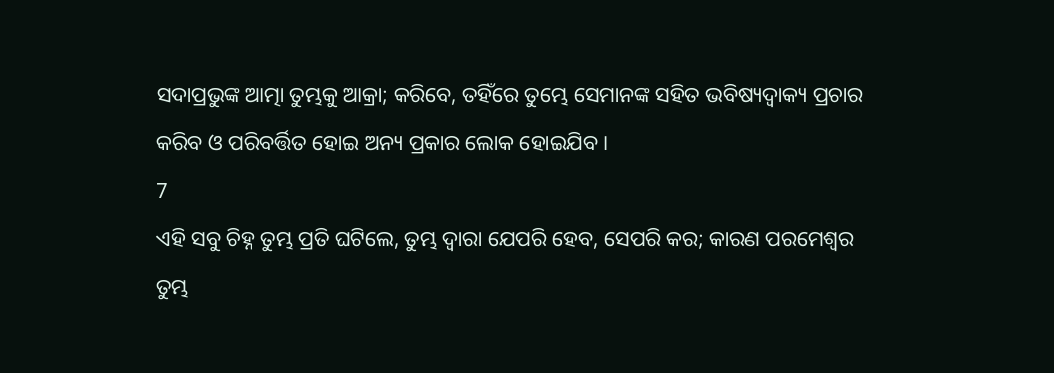ସଦାପ୍ରଭୁଙ୍କ ଆତ୍ମା ତୁମ୍ଭକୁ ଆକ୍ରା; କରିବେ, ତହିଁରେ ତୁମ୍ଭେ ସେମାନଙ୍କ ସହିତ ଭବିଷ୍ୟଦ୍ବାକ୍ୟ ପ୍ରଚାର କରିବ ଓ ପରିବର୍ତ୍ତିତ ହୋଇ ଅନ୍ୟ ପ୍ରକାର ଲୋକ ହୋଇଯିବ ।
7
ଏହି ସବୁ ଚିହ୍ନ ତୁମ୍ଭ ପ୍ରତି ଘଟିଲେ, ତୁମ୍ଭ ଦ୍ଵାରା ଯେପରି ହେବ, ସେପରି କର; କାରଣ ପରମେଶ୍ଵର ତୁମ୍ଭ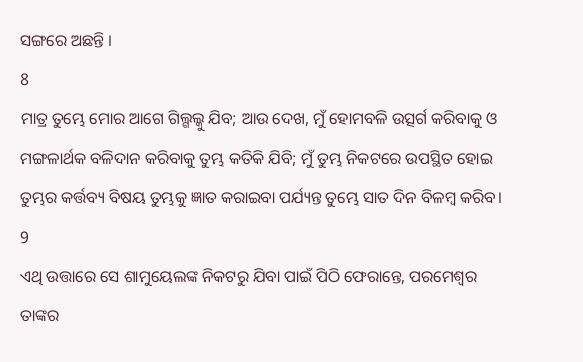ସଙ୍ଗରେ ଅଛନ୍ତି ।
8
ମାତ୍ର ତୁମ୍ଭେ ମୋର ଆଗେ ଗିଲ୍ଗଲ୍କୁ ଯିବ; ଆଉ ଦେଖ, ମୁଁ ହୋମବଳି ଉତ୍ସର୍ଗ କରିବାକୁ ଓ ମଙ୍ଗଳାର୍ଥକ ବଳିଦାନ କରିବାକୁ ତୁମ୍ଭ କତିକି ଯିବି; ମୁଁ ତୁମ୍ଭ ନିକଟରେ ଉପସ୍ଥିତ ହୋଇ ତୁମ୍ଭର କର୍ତ୍ତବ୍ୟ ବିଷୟ ତୁମ୍ଭକୁ ଜ୍ଞାତ କରାଇବା ପର୍ଯ୍ୟନ୍ତ ତୁମ୍ଭେ ସାତ ଦିନ ବିଳମ୍ଵ କରିବ।
9
ଏଥି ଉତ୍ତାରେ ସେ ଶାମୁୟେଲଙ୍କ ନିକଟରୁ ଯିବା ପାଇଁ ପିଠି ଫେରାନ୍ତେ, ପରମେଶ୍ଵର ତାଙ୍କର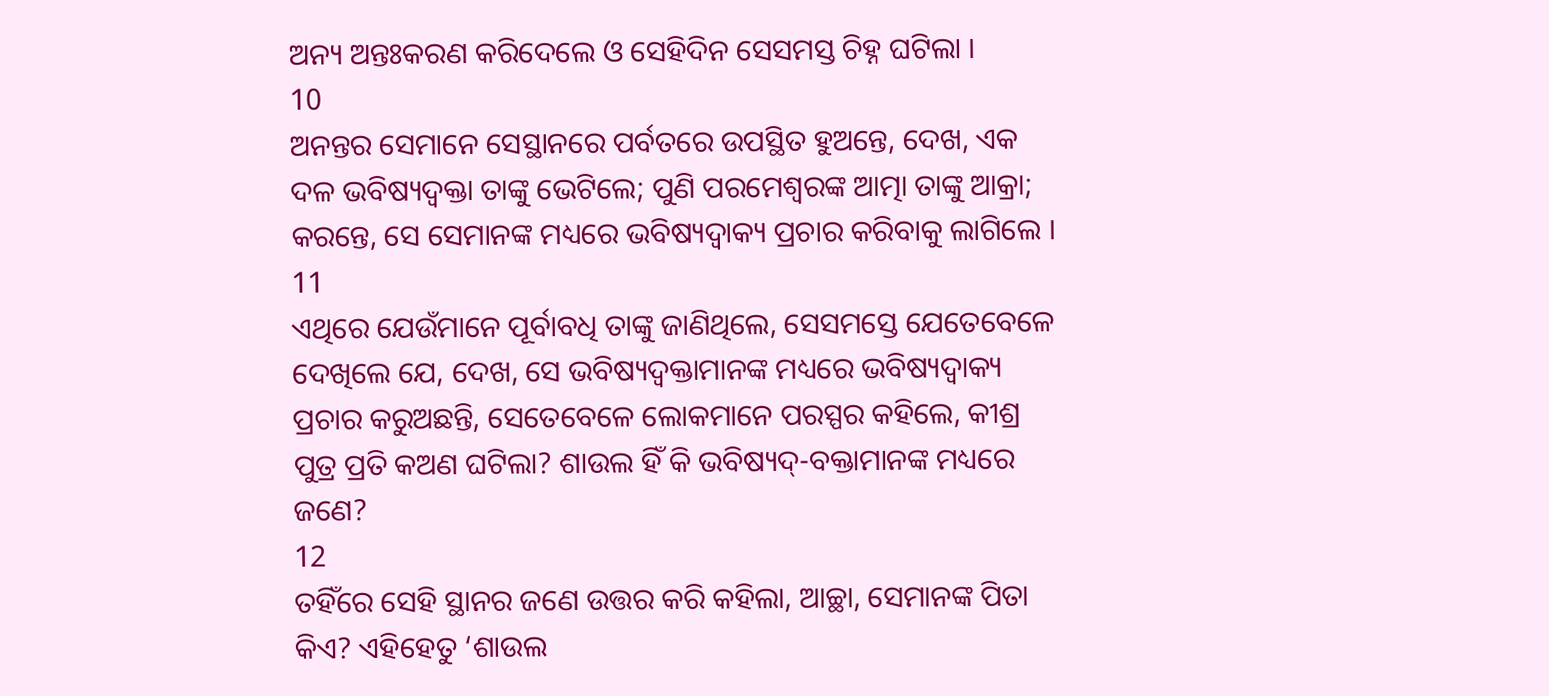ଅନ୍ୟ ଅନ୍ତଃକରଣ କରିଦେଲେ ଓ ସେହିଦିନ ସେସମସ୍ତ ଚିହ୍ନ ଘଟିଲା ।
10
ଅନନ୍ତର ସେମାନେ ସେସ୍ଥାନରେ ପର୍ବତରେ ଉପସ୍ଥିତ ହୁଅନ୍ତେ, ଦେଖ, ଏକ ଦଳ ଭବିଷ୍ୟଦ୍ବକ୍ତା ତାଙ୍କୁ ଭେଟିଲେ; ପୁଣି ପରମେଶ୍ଵରଙ୍କ ଆତ୍ମା ତାଙ୍କୁ ଆକ୍ରା; କରନ୍ତେ, ସେ ସେମାନଙ୍କ ମଧ୍ୟରେ ଭବିଷ୍ୟଦ୍ବାକ୍ୟ ପ୍ରଚାର କରିବାକୁ ଲାଗିଲେ ।
11
ଏଥିରେ ଯେଉଁମାନେ ପୂର୍ବାବଧି ତାଙ୍କୁ ଜାଣିଥିଲେ, ସେସମସ୍ତେ ଯେତେବେଳେ ଦେଖିଲେ ଯେ, ଦେଖ, ସେ ଭବିଷ୍ୟଦ୍ବକ୍ତାମାନଙ୍କ ମଧ୍ୟରେ ଭବିଷ୍ୟଦ୍ବାକ୍ୟ ପ୍ରଚାର କରୁଅଛନ୍ତି, ସେତେବେଳେ ଲୋକମାନେ ପରସ୍ପର କହିଲେ, କୀଶ୍ର ପୁତ୍ର ପ୍ରତି କଅଣ ଘଟିଲା? ଶାଉଲ ହିଁ କି ଭବିଷ୍ୟଦ୍-ବକ୍ତାମାନଙ୍କ ମଧ୍ୟରେ ଜଣେ?
12
ତହିଁରେ ସେହି ସ୍ଥାନର ଜଣେ ଉତ୍ତର କରି କହିଲା, ଆଚ୍ଛା, ସେମାନଙ୍କ ପିତା କିଏ? ଏହିହେତୁ ‘ଶାଉଲ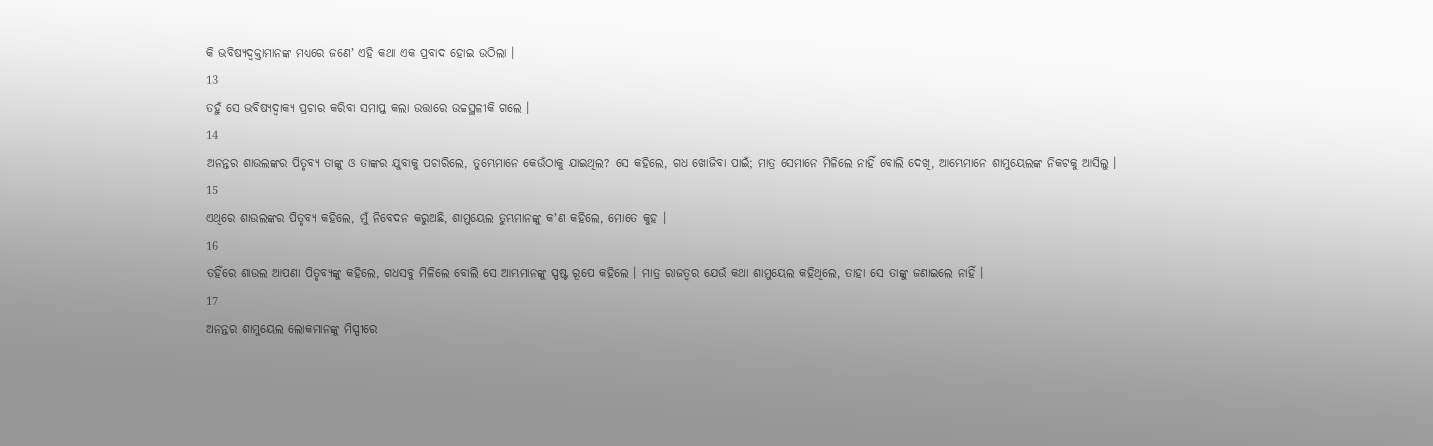କି ଭବିଷ୍ୟଦ୍ବକ୍ତାମାନଙ୍କ ମଧ୍ୟରେ ଜଣେʼ ଏହି କଥା ଏକ ପ୍ରବାଦ ହୋଇ ଉଠିଲା ।
13
ତହୁଁ ସେ ଭବିଷ୍ୟଦ୍ବାକ୍ୟ ପ୍ରଚାର କରିବା ସମାପ୍ତ କଲା ଉତ୍ତାରେ ଉଚ୍ଚସ୍ଥଳୀକି ଗଲେ ।
14
ଅନନ୍ତର ଶାଉଲଙ୍କର ପିତୃବ୍ୟ ତାଙ୍କୁ ଓ ତାଙ୍କର ଯୁବାକୁ ପଚାରିଲେ, ତୁମ୍ଭେମାନେ କେଉଁଠାକୁ ଯାଇଥିଲ? ସେ କହିଲେ, ଗଧ ଖୋଜିବା ପାଇଁ; ମାତ୍ର ସେମାନେ ମିଳିଲେ ନାହିଁ ବୋଲି ଦେଖି, ଆମ୍ଭେମାନେ ଶାମୁୟେଲଙ୍କ ନିକଟକୁ ଆସିଲୁ ।
15
ଏଥିରେ ଶାଉଲଙ୍କର ପିତୃବ୍ୟ କହିଲେ, ମୁଁ ନିବେଦନ କରୁଅଛି, ଶାମୁୟେଲ ତୁମ୍ଭମାନଙ୍କୁ କʼଣ କହିଲେ, ମୋତେ କୁହ ।
16
ତହିଁରେ ଶାଉଲ ଆପଣା ପିତୃବ୍ୟଙ୍କୁ କହିଲେ, ଗଧସବୁ ମିଳିଲେ ବୋଲି ସେ ଆମ୍ଭମାନଙ୍କୁ ସ୍ପଷ୍ଟ ରୂପେ କହିଲେ । ମାତ୍ର ରାଜତ୍ଵର ଯେଉଁ କଥା ଶାମୁୟେଲ କହିଥିଲେ, ତାହା ସେ ତାଙ୍କୁ ଜଣାଇଲେ ନାହିଁ ।
17
ଅନନ୍ତର ଶାମୁୟେଲ ଲୋକମାନଙ୍କୁ ମିସ୍ପୀରେ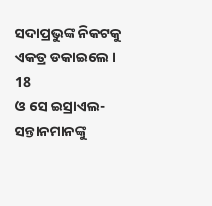ସଦାପ୍ରଭୁଙ୍କ ନିକଟକୁ ଏକତ୍ର ଡକାଇଲେ ।
18
ଓ ସେ ଇସ୍ରାଏଲ-ସନ୍ତାନମାନଙ୍କୁ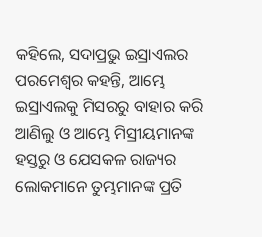କହିଲେ, ସଦାପ୍ରଭୁ ଇସ୍ରାଏଲର ପରମେଶ୍ଵର କହନ୍ତି, ଆମ୍ଭେ ଇସ୍ରାଏଲକୁ ମିସରରୁ ବାହାର କରି ଆଣିଲୁ ଓ ଆମ୍ଭେ ମିସ୍ରୀୟମାନଙ୍କ ହସ୍ତରୁ ଓ ଯେସକଳ ରାଜ୍ୟର ଲୋକମାନେ ତୁମ୍ଭମାନଙ୍କ ପ୍ରତି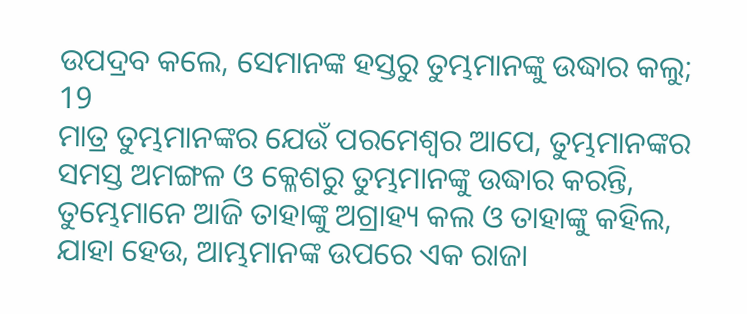ଉପଦ୍ରବ କଲେ, ସେମାନଙ୍କ ହସ୍ତରୁ ତୁମ୍ଭମାନଙ୍କୁ ଉଦ୍ଧାର କଲୁ;
19
ମାତ୍ର ତୁମ୍ଭମାନଙ୍କର ଯେଉଁ ପରମେଶ୍ଵର ଆପେ, ତୁମ୍ଭମାନଙ୍କର ସମସ୍ତ ଅମଙ୍ଗଳ ଓ କ୍ଳେଶରୁ ତୁମ୍ଭମାନଙ୍କୁ ଉଦ୍ଧାର କରନ୍ତି, ତୁମ୍ଭେମାନେ ଆଜି ତାହାଙ୍କୁ ଅଗ୍ରାହ୍ୟ କଲ ଓ ତାହାଙ୍କୁ କହିଲ, ଯାହା ହେଉ, ଆମ୍ଭମାନଙ୍କ ଉପରେ ଏକ ରାଜା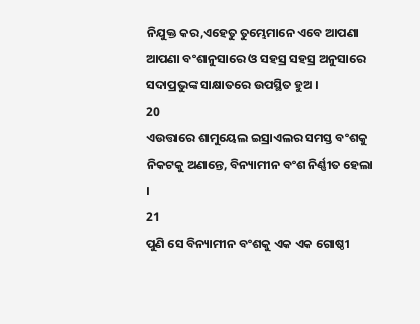ନିଯୁକ୍ତ କର,ଏହେତୁ ତୁମ୍ଭେମାନେ ଏବେ ଆପଣା ଆପଣା ବଂଶାନୁସାରେ ଓ ସହସ୍ର ସହସ୍ର ଅନୁସାରେ ସଦାପ୍ରଭୁଙ୍କ ସାକ୍ଷାତରେ ଉପସ୍ଥିତ ହୁଅ ।
20
ଏଉତ୍ତାରେ ଶାମୁୟେଲ ଇସ୍ରାଏଲର ସମସ୍ତ ବଂଶକୁ ନିକଟକୁ ଅଣାନ୍ତେ, ବିନ୍ୟାମୀନ ବଂଶ ନିର୍ଣ୍ଣୀତ ହେଲା ।
21
ପୁଣି ସେ ବିନ୍ୟାମୀନ ବଂଶକୁ ଏକ ଏକ ଗୋଷ୍ଠୀ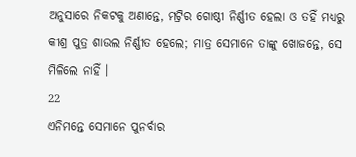ଅନୁସାରେ ନିକଟକୁ ଅଣାନ୍ତେ, ମଟ୍ରିର ଗୋଷ୍ଠୀ ନିର୍ଣ୍ଣୀତ ହେଲା ଓ ତହିଁ ମଧ୍ୟରୁ କୀଶ୍ର ପୁତ୍ର ଶାଉଲ ନିର୍ଣ୍ଣୀତ ହେଲେ; ମାତ୍ର ସେମାନେ ତାଙ୍କୁ ଖୋଜନ୍ତେ, ସେ ମିଳିଲେ ନାହିଁ ।
22
ଏନିମନ୍ତେ ସେମାନେ ପୁନର୍ବାର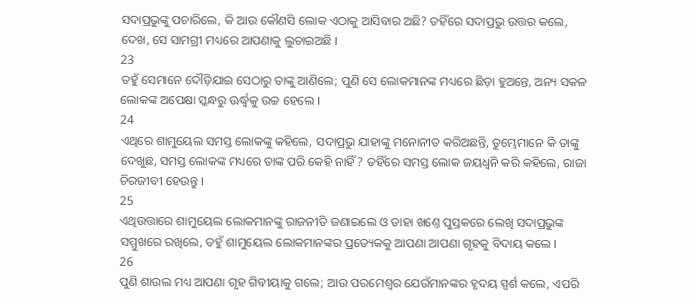ସଦାପ୍ରଭୁଙ୍କୁ ପଚାରିଲେ, କି ଆଉ କୌଣସି ଲୋକ ଏଠାକୁ ଆସିବାର ଅଛି? ତହିଁରେ ସଦାପ୍ରଭୁ ଉତ୍ତର କଲେ, ଦେଖ, ସେ ସାମଗ୍ରୀ ମଧ୍ୟରେ ଆପଣାକୁ ଲୁଚାଇଅଛି ।
23
ତହୁଁ ସେମାନେ ଦୌଡ଼ିଯାଇ ସେଠାରୁ ତାଙ୍କୁ ଆଣିଲେ; ପୁଣି ସେ ଲୋକମାନଙ୍କ ମଧ୍ୟରେ ଛିଡ଼ା ହୁଅନ୍ତେ, ଅନ୍ୟ ସକଳ ଲୋକଙ୍କ ଅପେକ୍ଷା ସ୍କନ୍ଧରୁ ଊର୍ଦ୍ଧ୍ଵକୁ ଉଚ୍ଚ ହେଲେ ।
24
ଏଥିରେ ଶାମୁୟେଲ ସମସ୍ତ ଲୋକଙ୍କୁ କହିଲେ, ସଦାପ୍ରଭୁ ଯାହାଙ୍କୁ ମନୋନୀତ କରିଅଛନ୍ତି, ତୁମ୍ଭେମାନେ କି ତାଙ୍କୁ ଦେଖୁଛ, ସମସ୍ତ ଲୋକଙ୍କ ମଧ୍ୟରେ ତାଙ୍କ ପରି କେହି ନାହିଁ? ତହିଁରେ ସମସ୍ତ ଲୋକ ଜୟଧ୍ଵନି କରି କହିଲେ, ରାଜା ଚିରଜୀବୀ ହେଉନ୍ତୁ ।
25
ଏଥିଉତ୍ତାରେ ଶାମୁୟେଲ ଲୋକମାନଙ୍କୁ ରାଜନୀତି ଜଣାଇଲେ ଓ ତାହା ଖଣ୍ତେ ପୁସ୍ତକରେ ଲେଖି ସଦାପ୍ରଭୁଙ୍କ ସମ୍ମୁଖରେ ରଖିଲେ, ତହୁଁ ଶାମୁୟେଲ ଲୋକମାନଙ୍କର ପ୍ରତ୍ୟେକକୁ ଆପଣା ଆପଣା ଗୃହକୁ ବିଦାୟ କଲେ ।
26
ପୁଣି ଶାଉଲ ମଧ୍ୟ ଆପଣା ଗୃହ ଗିବୀୟାକୁ ଗଲେ; ଆଉ ପରମେଶ୍ଵର ଯେଉଁମାନଙ୍କର ହୃଦୟ ସ୍ପର୍ଶ କଲେ, ଏପରି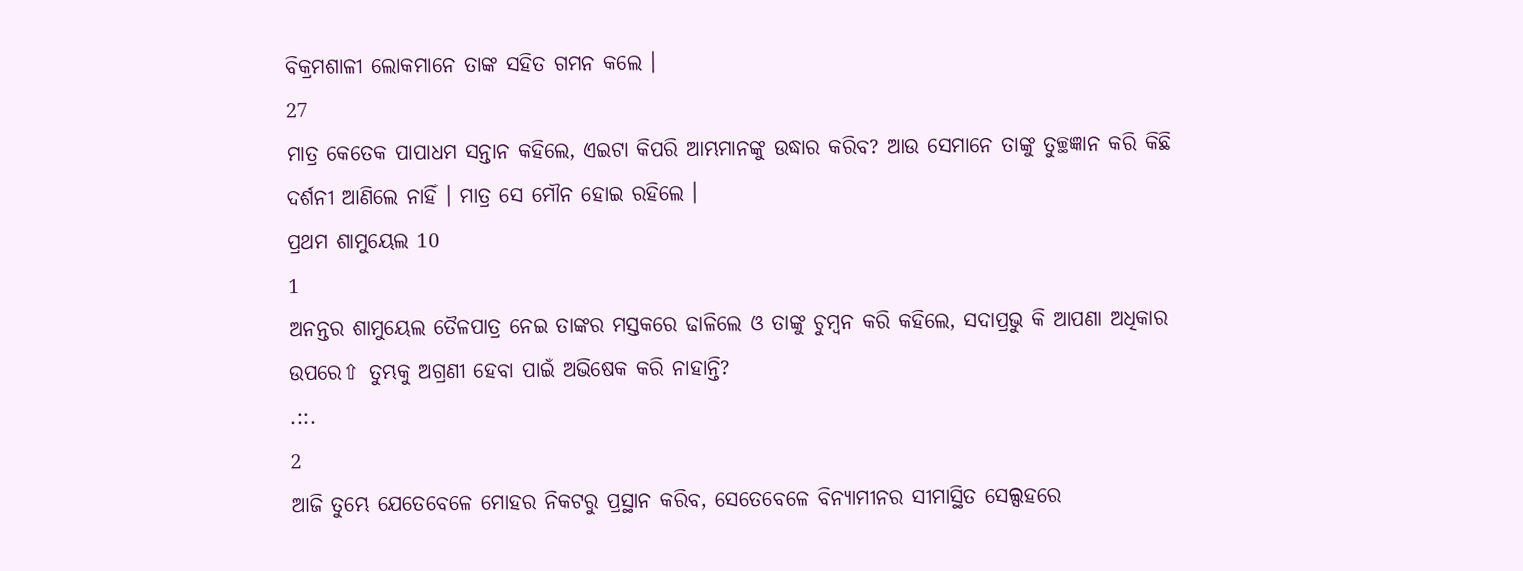ବିକ୍ରମଶାଳୀ ଲୋକମାନେ ତାଙ୍କ ସହିତ ଗମନ କଲେ ।
27
ମାତ୍ର କେତେକ ପାପାଧମ ସନ୍ତାନ କହିଲେ, ଏଇଟା କିପରି ଆମ୍ଭମାନଙ୍କୁ ଉଦ୍ଧାର କରିବ? ଆଉ ସେମାନେ ତାଙ୍କୁ ତୁଚ୍ଛଜ୍ଞାନ କରି କିଛି ଦର୍ଶନୀ ଆଣିଲେ ନାହିଁ । ମାତ୍ର ସେ ମୌନ ହୋଇ ରହିଲେ ।
ପ୍ରଥମ ଶାମୁୟେଲ 10
1
ଅନନ୍ତର ଶାମୁୟେଲ ତୈଳପାତ୍ର ନେଇ ତାଙ୍କର ମସ୍ତକରେ ଢାଳିଲେ ଓ ତାଙ୍କୁ ଚୁମ୍ଵନ କରି କହିଲେ, ସଦାପ୍ରଭୁ କି ଆପଣା ଅଧିକାର ଉପରେ⇧ ତୁମ୍ଭକୁ ଅଗ୍ରଣୀ ହେବା ପାଇଁ ଅଭିଷେକ କରି ନାହାନ୍ତି?
.::.
2
ଆଜି ତୁମ୍ଭେ ଯେତେବେଳେ ମୋହର ନିକଟରୁ ପ୍ରସ୍ଥାନ କରିବ, ସେତେବେଳେ ବିନ୍ୟାମୀନର ସୀମାସ୍ଥିତ ସେଲ୍ସହରେ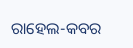ରାହେଲ-କବର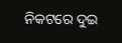ନିକଟରେ ଦୁଇ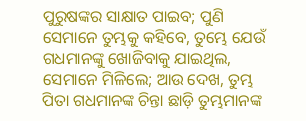ପୁରୁଷଙ୍କର ସାକ୍ଷାତ ପାଇବ; ପୁଣି ସେମାନେ ତୁମ୍ଭକୁ କହିବେ, ତୁମ୍ଭେ ଯେଉଁ ଗଧମାନଙ୍କୁ ଖୋଜିବାକୁ ଯାଇଥିଲ, ସେମାନେ ମିଳିଲେ; ଆଉ ଦେଖ, ତୁମ୍ଭ ପିତା ଗଧମାନଙ୍କ ଚିନ୍ତା ଛାଡ଼ି ତୁମ୍ଭମାନଙ୍କ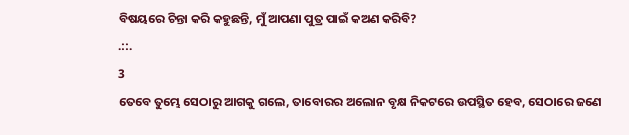ବିଷୟରେ ଚିନ୍ତା କରି କହୁଛନ୍ତି, ମୁଁ ଆପଣା ପୁତ୍ର ପାଇଁ କଅଣ କରିବି?
.::.
3
ତେବେ ତୁମ୍ଭେ ସେଠାରୁ ଆଗକୁ ଗଲେ, ତାବୋରର ଅଲୋନ ବୃକ୍ଷ ନିକଟରେ ଉପସ୍ଥିତ ହେବ, ସେଠାରେ ଜଣେ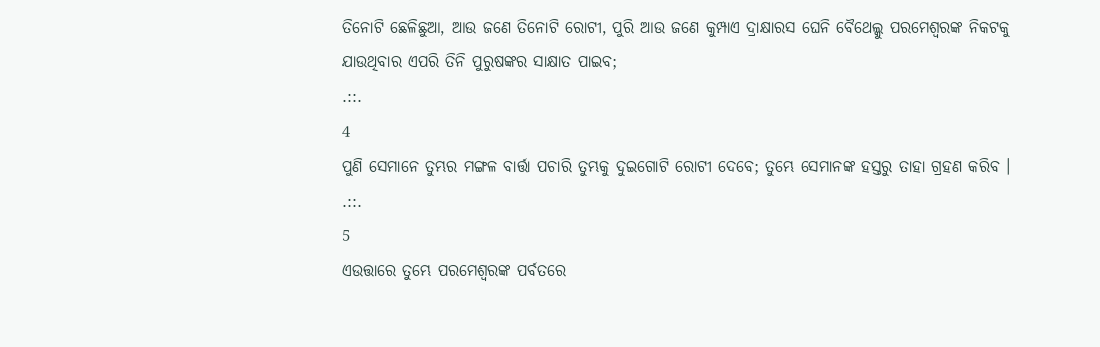ତିନୋଟି ଛେଳିଛୁଆ, ଆଉ ଜଣେ ତିନୋଟି ରୋଟୀ, ପୁରି ଆଉ ଜଣେ କୁମ୍ପାଏ ଦ୍ରାକ୍ଷାରସ ଘେନି ବୈଥେଲ୍କୁ ପରମେଶ୍ଵରଙ୍କ ନିକଟକୁ ଯାଉଥିବାର ଏପରି ତିନି ପୁରୁଷଙ୍କର ସାକ୍ଷାତ ପାଇବ;
.::.
4
ପୁଣି ସେମାନେ ତୁମ୍ଭର ମଙ୍ଗଳ ବାର୍ତ୍ତା ପଚାରି ତୁମ୍ଭକୁ ଦୁଇଗୋଟି ରୋଟୀ ଦେବେ; ତୁମ୍ଭେ ସେମାନଙ୍କ ହସ୍ତରୁ ତାହା ଗ୍ରହଣ କରିବ ।
.::.
5
ଏଉତ୍ତାରେ ତୁମ୍ଭେ ପରମେଶ୍ଵରଙ୍କ ପର୍ବତରେ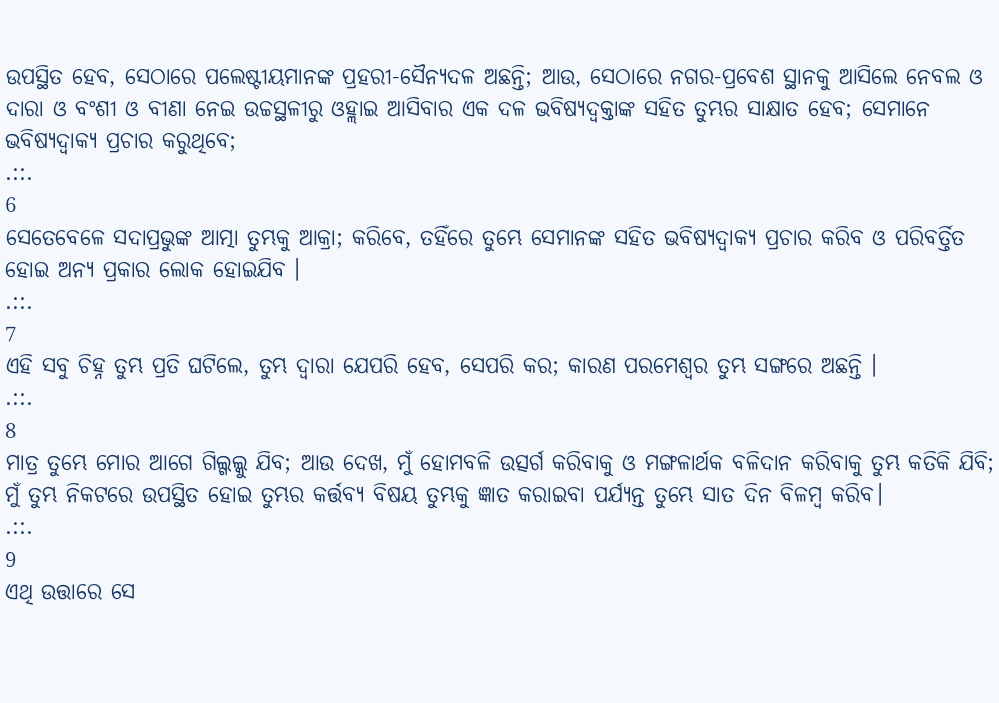ଉପସ୍ଥିତ ହେବ, ସେଠାରେ ପଲେଷ୍ଟୀୟମାନଙ୍କ ପ୍ରହରୀ-ସୈନ୍ୟଦଳ ଅଛନ୍ତି; ଆଉ, ସେଠାରେ ନଗର-ପ୍ରବେଶ ସ୍ଥାନକୁ ଆସିଲେ ନେବଲ ଓ ଦାରା ଓ ବଂଶୀ ଓ ବୀଣା ନେଇ ଉଚ୍ଚସ୍ଥଳୀରୁ ଓହ୍ଲାଇ ଆସିବାର ଏକ ଦଳ ଭବିଷ୍ୟଦ୍ବକ୍ତାଙ୍କ ସହିତ ତୁମ୍ଭର ସାକ୍ଷାତ ହେବ; ସେମାନେ ଭବିଷ୍ୟଦ୍ବାକ୍ୟ ପ୍ରଚାର କରୁଥିବେ;
.::.
6
ସେତେବେଳେ ସଦାପ୍ରଭୁଙ୍କ ଆତ୍ମା ତୁମ୍ଭକୁ ଆକ୍ରା; କରିବେ, ତହିଁରେ ତୁମ୍ଭେ ସେମାନଙ୍କ ସହିତ ଭବିଷ୍ୟଦ୍ବାକ୍ୟ ପ୍ରଚାର କରିବ ଓ ପରିବର୍ତ୍ତିତ ହୋଇ ଅନ୍ୟ ପ୍ରକାର ଲୋକ ହୋଇଯିବ ।
.::.
7
ଏହି ସବୁ ଚିହ୍ନ ତୁମ୍ଭ ପ୍ରତି ଘଟିଲେ, ତୁମ୍ଭ ଦ୍ଵାରା ଯେପରି ହେବ, ସେପରି କର; କାରଣ ପରମେଶ୍ଵର ତୁମ୍ଭ ସଙ୍ଗରେ ଅଛନ୍ତି ।
.::.
8
ମାତ୍ର ତୁମ୍ଭେ ମୋର ଆଗେ ଗିଲ୍ଗଲ୍କୁ ଯିବ; ଆଉ ଦେଖ, ମୁଁ ହୋମବଳି ଉତ୍ସର୍ଗ କରିବାକୁ ଓ ମଙ୍ଗଳାର୍ଥକ ବଳିଦାନ କରିବାକୁ ତୁମ୍ଭ କତିକି ଯିବି; ମୁଁ ତୁମ୍ଭ ନିକଟରେ ଉପସ୍ଥିତ ହୋଇ ତୁମ୍ଭର କର୍ତ୍ତବ୍ୟ ବିଷୟ ତୁମ୍ଭକୁ ଜ୍ଞାତ କରାଇବା ପର୍ଯ୍ୟନ୍ତ ତୁମ୍ଭେ ସାତ ଦିନ ବିଳମ୍ଵ କରିବ।
.::.
9
ଏଥି ଉତ୍ତାରେ ସେ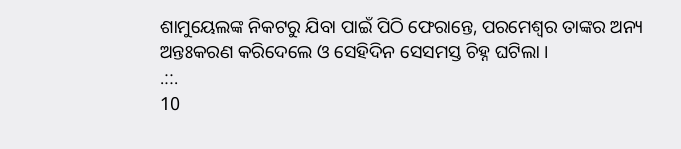ଶାମୁୟେଲଙ୍କ ନିକଟରୁ ଯିବା ପାଇଁ ପିଠି ଫେରାନ୍ତେ, ପରମେଶ୍ଵର ତାଙ୍କର ଅନ୍ୟ ଅନ୍ତଃକରଣ କରିଦେଲେ ଓ ସେହିଦିନ ସେସମସ୍ତ ଚିହ୍ନ ଘଟିଲା ।
.::.
10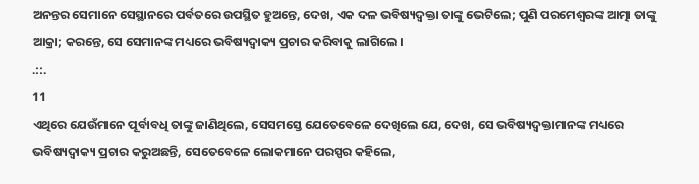ଅନନ୍ତର ସେମାନେ ସେସ୍ଥାନରେ ପର୍ବତରେ ଉପସ୍ଥିତ ହୁଅନ୍ତେ, ଦେଖ, ଏକ ଦଳ ଭବିଷ୍ୟଦ୍ବକ୍ତା ତାଙ୍କୁ ଭେଟିଲେ; ପୁଣି ପରମେଶ୍ଵରଙ୍କ ଆତ୍ମା ତାଙ୍କୁ ଆକ୍ରା; କରନ୍ତେ, ସେ ସେମାନଙ୍କ ମଧ୍ୟରେ ଭବିଷ୍ୟଦ୍ବାକ୍ୟ ପ୍ରଚାର କରିବାକୁ ଲାଗିଲେ ।
.::.
11
ଏଥିରେ ଯେଉଁମାନେ ପୂର୍ବାବଧି ତାଙ୍କୁ ଜାଣିଥିଲେ, ସେସମସ୍ତେ ଯେତେବେଳେ ଦେଖିଲେ ଯେ, ଦେଖ, ସେ ଭବିଷ୍ୟଦ୍ବକ୍ତାମାନଙ୍କ ମଧ୍ୟରେ ଭବିଷ୍ୟଦ୍ବାକ୍ୟ ପ୍ରଚାର କରୁଅଛନ୍ତି, ସେତେବେଳେ ଲୋକମାନେ ପରସ୍ପର କହିଲେ,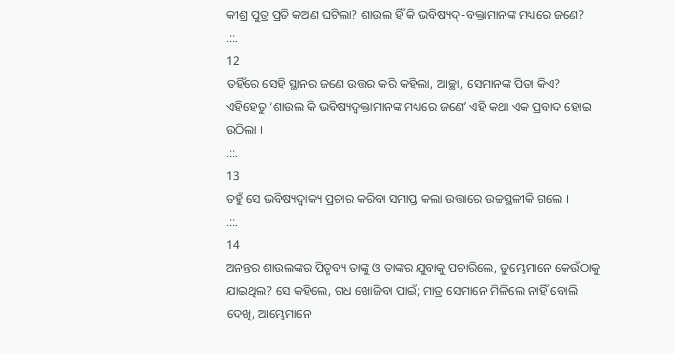କୀଶ୍ର ପୁତ୍ର ପ୍ରତି କଅଣ ଘଟିଲା? ଶାଉଲ ହିଁ କି ଭବିଷ୍ୟଦ୍-ବକ୍ତାମାନଙ୍କ ମଧ୍ୟରେ ଜଣେ?
.::.
12
ତହିଁରେ ସେହି ସ୍ଥାନର ଜଣେ ଉତ୍ତର କରି କହିଲା, ଆଚ୍ଛା, ସେମାନଙ୍କ ପିତା କିଏ? ଏହିହେତୁ ‘ଶାଉଲ କି ଭବିଷ୍ୟଦ୍ବକ୍ତାମାନଙ୍କ ମଧ୍ୟରେ ଜଣେʼ ଏହି କଥା ଏକ ପ୍ରବାଦ ହୋଇ ଉଠିଲା ।
.::.
13
ତହୁଁ ସେ ଭବିଷ୍ୟଦ୍ବାକ୍ୟ ପ୍ରଚାର କରିବା ସମାପ୍ତ କଲା ଉତ୍ତାରେ ଉଚ୍ଚସ୍ଥଳୀକି ଗଲେ ।
.::.
14
ଅନନ୍ତର ଶାଉଲଙ୍କର ପିତୃବ୍ୟ ତାଙ୍କୁ ଓ ତାଙ୍କର ଯୁବାକୁ ପଚାରିଲେ, ତୁମ୍ଭେମାନେ କେଉଁଠାକୁ ଯାଇଥିଲ? ସେ କହିଲେ, ଗଧ ଖୋଜିବା ପାଇଁ; ମାତ୍ର ସେମାନେ ମିଳିଲେ ନାହିଁ ବୋଲି ଦେଖି, ଆମ୍ଭେମାନେ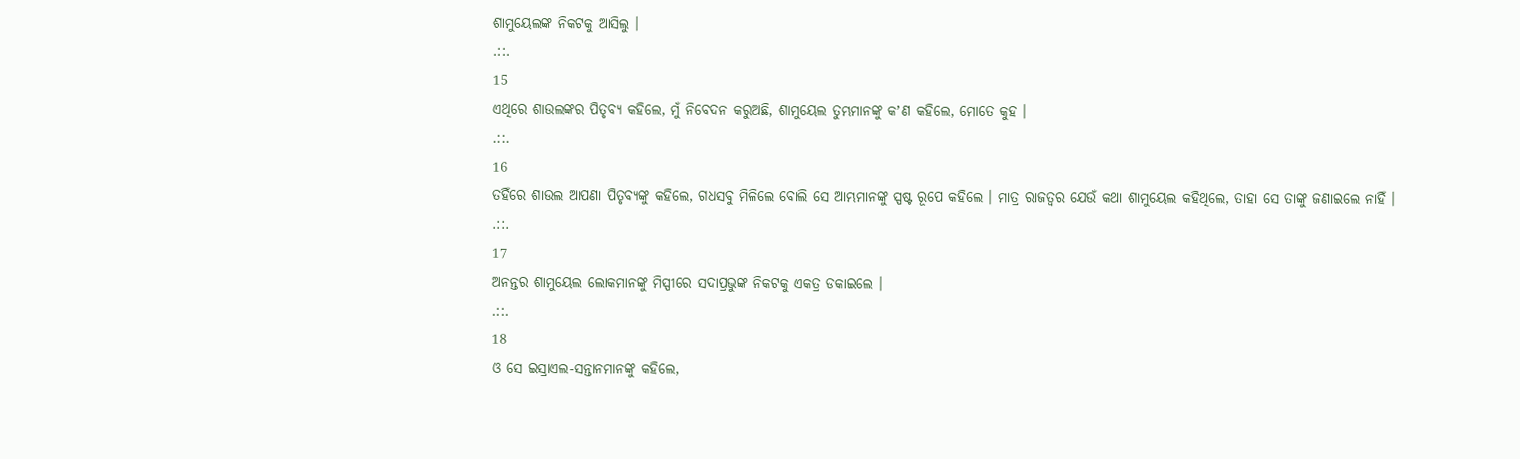ଶାମୁୟେଲଙ୍କ ନିକଟକୁ ଆସିଲୁ ।
.::.
15
ଏଥିରେ ଶାଉଲଙ୍କର ପିତୃବ୍ୟ କହିଲେ, ମୁଁ ନିବେଦନ କରୁଅଛି, ଶାମୁୟେଲ ତୁମ୍ଭମାନଙ୍କୁ କʼଣ କହିଲେ, ମୋତେ କୁହ ।
.::.
16
ତହିଁରେ ଶାଉଲ ଆପଣା ପିତୃବ୍ୟଙ୍କୁ କହିଲେ, ଗଧସବୁ ମିଳିଲେ ବୋଲି ସେ ଆମ୍ଭମାନଙ୍କୁ ସ୍ପଷ୍ଟ ରୂପେ କହିଲେ । ମାତ୍ର ରାଜତ୍ଵର ଯେଉଁ କଥା ଶାମୁୟେଲ କହିଥିଲେ, ତାହା ସେ ତାଙ୍କୁ ଜଣାଇଲେ ନାହିଁ ।
.::.
17
ଅନନ୍ତର ଶାମୁୟେଲ ଲୋକମାନଙ୍କୁ ମିସ୍ପୀରେ ସଦାପ୍ରଭୁଙ୍କ ନିକଟକୁ ଏକତ୍ର ଡକାଇଲେ ।
.::.
18
ଓ ସେ ଇସ୍ରାଏଲ-ସନ୍ତାନମାନଙ୍କୁ କହିଲେ,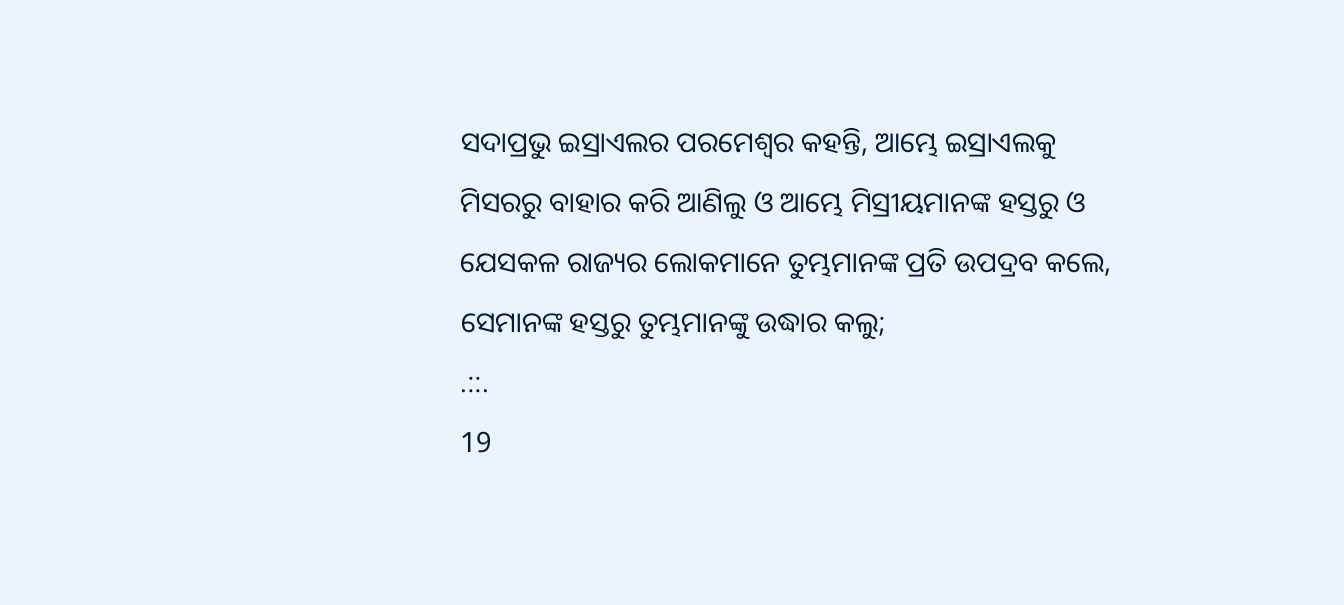ସଦାପ୍ରଭୁ ଇସ୍ରାଏଲର ପରମେଶ୍ଵର କହନ୍ତି, ଆମ୍ଭେ ଇସ୍ରାଏଲକୁ ମିସରରୁ ବାହାର କରି ଆଣିଲୁ ଓ ଆମ୍ଭେ ମିସ୍ରୀୟମାନଙ୍କ ହସ୍ତରୁ ଓ ଯେସକଳ ରାଜ୍ୟର ଲୋକମାନେ ତୁମ୍ଭମାନଙ୍କ ପ୍ରତି ଉପଦ୍ରବ କଲେ, ସେମାନଙ୍କ ହସ୍ତରୁ ତୁମ୍ଭମାନଙ୍କୁ ଉଦ୍ଧାର କଲୁ;
.::.
19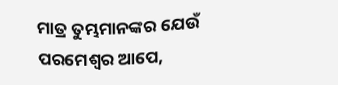ମାତ୍ର ତୁମ୍ଭମାନଙ୍କର ଯେଉଁ ପରମେଶ୍ଵର ଆପେ,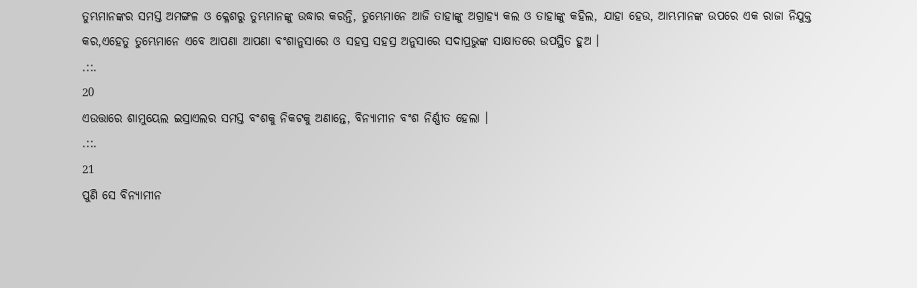ତୁମ୍ଭମାନଙ୍କର ସମସ୍ତ ଅମଙ୍ଗଳ ଓ କ୍ଳେଶରୁ ତୁମ୍ଭମାନଙ୍କୁ ଉଦ୍ଧାର କରନ୍ତି, ତୁମ୍ଭେମାନେ ଆଜି ତାହାଙ୍କୁ ଅଗ୍ରାହ୍ୟ କଲ ଓ ତାହାଙ୍କୁ କହିଲ, ଯାହା ହେଉ, ଆମ୍ଭମାନଙ୍କ ଉପରେ ଏକ ରାଜା ନିଯୁକ୍ତ କର,ଏହେତୁ ତୁମ୍ଭେମାନେ ଏବେ ଆପଣା ଆପଣା ବଂଶାନୁସାରେ ଓ ସହସ୍ର ସହସ୍ର ଅନୁସାରେ ସଦାପ୍ରଭୁଙ୍କ ସାକ୍ଷାତରେ ଉପସ୍ଥିତ ହୁଅ ।
.::.
20
ଏଉତ୍ତାରେ ଶାମୁୟେଲ ଇସ୍ରାଏଲର ସମସ୍ତ ବଂଶକୁ ନିକଟକୁ ଅଣାନ୍ତେ, ବିନ୍ୟାମୀନ ବଂଶ ନିର୍ଣ୍ଣୀତ ହେଲା ।
.::.
21
ପୁଣି ସେ ବିନ୍ୟାମୀନ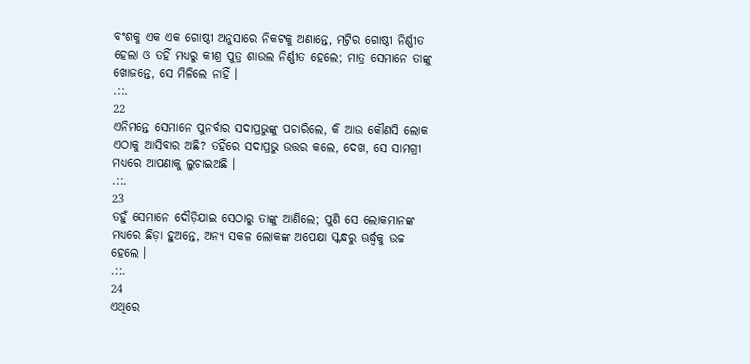ବଂଶକୁ ଏକ ଏକ ଗୋଷ୍ଠୀ ଅନୁସାରେ ନିକଟକୁ ଅଣାନ୍ତେ, ମଟ୍ରିର ଗୋଷ୍ଠୀ ନିର୍ଣ୍ଣୀତ ହେଲା ଓ ତହିଁ ମଧ୍ୟରୁ କୀଶ୍ର ପୁତ୍ର ଶାଉଲ ନିର୍ଣ୍ଣୀତ ହେଲେ; ମାତ୍ର ସେମାନେ ତାଙ୍କୁ ଖୋଜନ୍ତେ, ସେ ମିଳିଲେ ନାହିଁ ।
.::.
22
ଏନିମନ୍ତେ ସେମାନେ ପୁନର୍ବାର ସଦାପ୍ରଭୁଙ୍କୁ ପଚାରିଲେ, କି ଆଉ କୌଣସି ଲୋକ ଏଠାକୁ ଆସିବାର ଅଛି? ତହିଁରେ ସଦାପ୍ରଭୁ ଉତ୍ତର କଲେ, ଦେଖ, ସେ ସାମଗ୍ରୀ ମଧ୍ୟରେ ଆପଣାକୁ ଲୁଚାଇଅଛି ।
.::.
23
ତହୁଁ ସେମାନେ ଦୌଡ଼ିଯାଇ ସେଠାରୁ ତାଙ୍କୁ ଆଣିଲେ; ପୁଣି ସେ ଲୋକମାନଙ୍କ ମଧ୍ୟରେ ଛିଡ଼ା ହୁଅନ୍ତେ, ଅନ୍ୟ ସକଳ ଲୋକଙ୍କ ଅପେକ୍ଷା ସ୍କନ୍ଧରୁ ଊର୍ଦ୍ଧ୍ଵକୁ ଉଚ୍ଚ ହେଲେ ।
.::.
24
ଏଥିରେ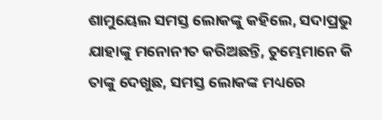ଶାମୁୟେଲ ସମସ୍ତ ଲୋକଙ୍କୁ କହିଲେ, ସଦାପ୍ରଭୁ ଯାହାଙ୍କୁ ମନୋନୀତ କରିଅଛନ୍ତି, ତୁମ୍ଭେମାନେ କି ତାଙ୍କୁ ଦେଖୁଛ, ସମସ୍ତ ଲୋକଙ୍କ ମଧ୍ୟରେ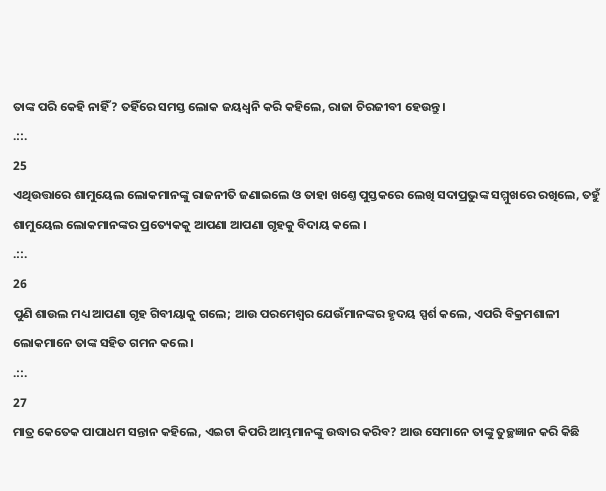ତାଙ୍କ ପରି କେହି ନାହିଁ? ତହିଁରେ ସମସ୍ତ ଲୋକ ଜୟଧ୍ଵନି କରି କହିଲେ, ରାଜା ଚିରଜୀବୀ ହେଉନ୍ତୁ ।
.::.
25
ଏଥିଉତ୍ତାରେ ଶାମୁୟେଲ ଲୋକମାନଙ୍କୁ ରାଜନୀତି ଜଣାଇଲେ ଓ ତାହା ଖଣ୍ତେ ପୁସ୍ତକରେ ଲେଖି ସଦାପ୍ରଭୁଙ୍କ ସମ୍ମୁଖରେ ରଖିଲେ, ତହୁଁ ଶାମୁୟେଲ ଲୋକମାନଙ୍କର ପ୍ରତ୍ୟେକକୁ ଆପଣା ଆପଣା ଗୃହକୁ ବିଦାୟ କଲେ ।
.::.
26
ପୁଣି ଶାଉଲ ମଧ୍ୟ ଆପଣା ଗୃହ ଗିବୀୟାକୁ ଗଲେ; ଆଉ ପରମେଶ୍ଵର ଯେଉଁମାନଙ୍କର ହୃଦୟ ସ୍ପର୍ଶ କଲେ, ଏପରି ବିକ୍ରମଶାଳୀ ଲୋକମାନେ ତାଙ୍କ ସହିତ ଗମନ କଲେ ।
.::.
27
ମାତ୍ର କେତେକ ପାପାଧମ ସନ୍ତାନ କହିଲେ, ଏଇଟା କିପରି ଆମ୍ଭମାନଙ୍କୁ ଉଦ୍ଧାର କରିବ? ଆଉ ସେମାନେ ତାଙ୍କୁ ତୁଚ୍ଛଜ୍ଞାନ କରି କିଛି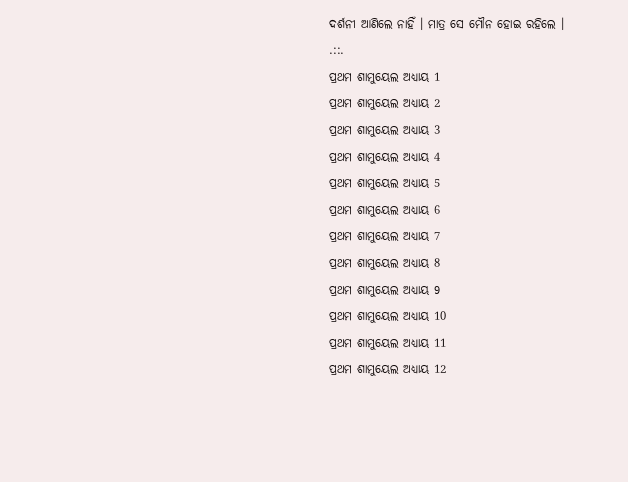ଦର୍ଶନୀ ଆଣିଲେ ନାହିଁ । ମାତ୍ର ସେ ମୌନ ହୋଇ ରହିଲେ ।
.::.
ପ୍ରଥମ ଶାମୁୟେଲ ଅଧ୍ୟାୟ 1
ପ୍ରଥମ ଶାମୁୟେଲ ଅଧ୍ୟାୟ 2
ପ୍ରଥମ ଶାମୁୟେଲ ଅଧ୍ୟାୟ 3
ପ୍ରଥମ ଶାମୁୟେଲ ଅଧ୍ୟାୟ 4
ପ୍ରଥମ ଶାମୁୟେଲ ଅଧ୍ୟାୟ 5
ପ୍ରଥମ ଶାମୁୟେଲ ଅଧ୍ୟାୟ 6
ପ୍ରଥମ ଶାମୁୟେଲ ଅଧ୍ୟାୟ 7
ପ୍ରଥମ ଶାମୁୟେଲ ଅଧ୍ୟାୟ 8
ପ୍ରଥମ ଶାମୁୟେଲ ଅଧ୍ୟାୟ 9
ପ୍ରଥମ ଶାମୁୟେଲ ଅଧ୍ୟାୟ 10
ପ୍ରଥମ ଶାମୁୟେଲ ଅଧ୍ୟାୟ 11
ପ୍ରଥମ ଶାମୁୟେଲ ଅଧ୍ୟାୟ 12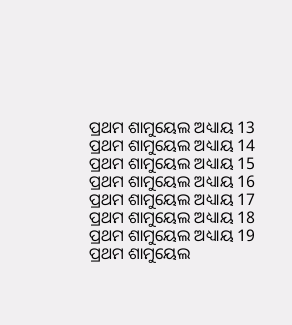ପ୍ରଥମ ଶାମୁୟେଲ ଅଧ୍ୟାୟ 13
ପ୍ରଥମ ଶାମୁୟେଲ ଅଧ୍ୟାୟ 14
ପ୍ରଥମ ଶାମୁୟେଲ ଅଧ୍ୟାୟ 15
ପ୍ରଥମ ଶାମୁୟେଲ ଅଧ୍ୟାୟ 16
ପ୍ରଥମ ଶାମୁୟେଲ ଅଧ୍ୟାୟ 17
ପ୍ରଥମ ଶାମୁୟେଲ ଅଧ୍ୟାୟ 18
ପ୍ରଥମ ଶାମୁୟେଲ ଅଧ୍ୟାୟ 19
ପ୍ରଥମ ଶାମୁୟେଲ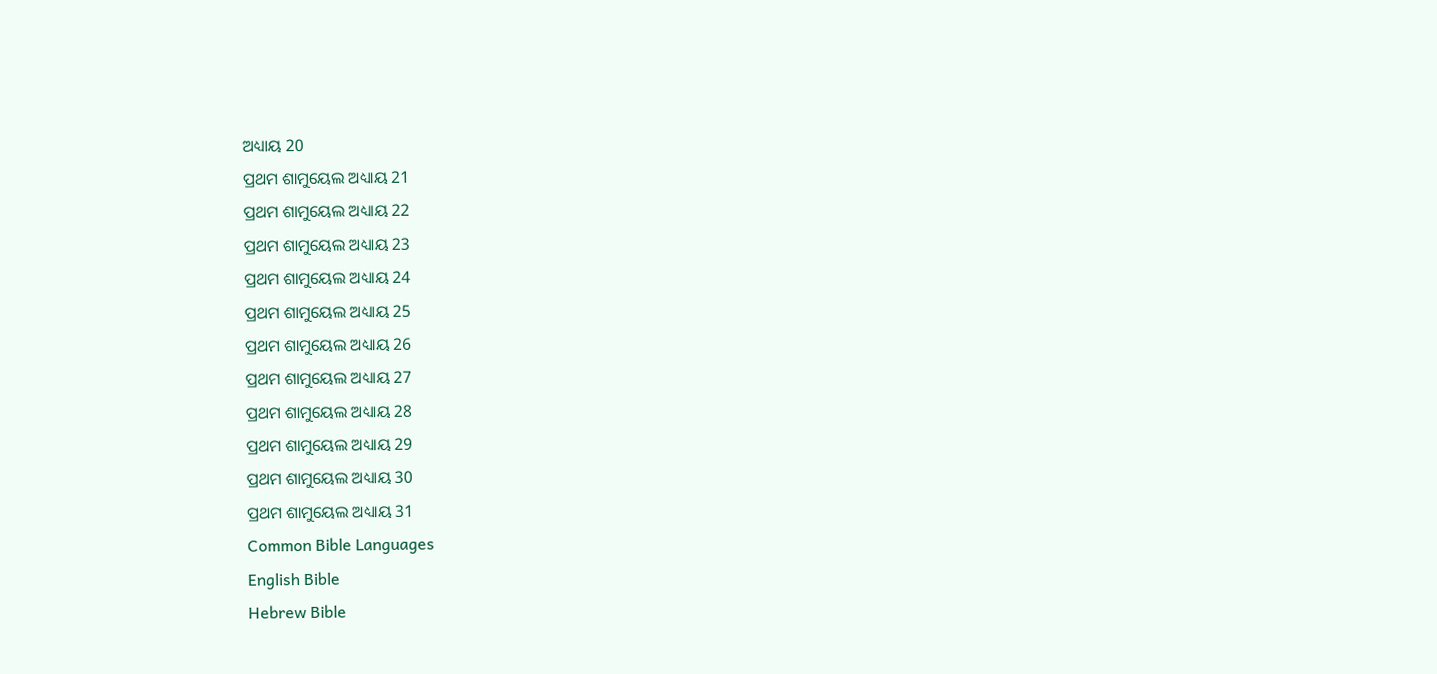ଅଧ୍ୟାୟ 20
ପ୍ରଥମ ଶାମୁୟେଲ ଅଧ୍ୟାୟ 21
ପ୍ରଥମ ଶାମୁୟେଲ ଅଧ୍ୟାୟ 22
ପ୍ରଥମ ଶାମୁୟେଲ ଅଧ୍ୟାୟ 23
ପ୍ରଥମ ଶାମୁୟେଲ ଅଧ୍ୟାୟ 24
ପ୍ରଥମ ଶାମୁୟେଲ ଅଧ୍ୟାୟ 25
ପ୍ରଥମ ଶାମୁୟେଲ ଅଧ୍ୟାୟ 26
ପ୍ରଥମ ଶାମୁୟେଲ ଅଧ୍ୟାୟ 27
ପ୍ରଥମ ଶାମୁୟେଲ ଅଧ୍ୟାୟ 28
ପ୍ରଥମ ଶାମୁୟେଲ ଅଧ୍ୟାୟ 29
ପ୍ରଥମ ଶାମୁୟେଲ ଅଧ୍ୟାୟ 30
ପ୍ରଥମ ଶାମୁୟେଲ ଅଧ୍ୟାୟ 31
Common Bible Languages
English Bible
Hebrew Bible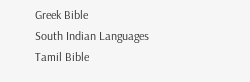Greek Bible
South Indian Languages
Tamil Bible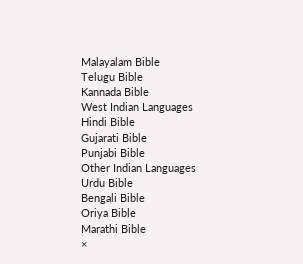Malayalam Bible
Telugu Bible
Kannada Bible
West Indian Languages
Hindi Bible
Gujarati Bible
Punjabi Bible
Other Indian Languages
Urdu Bible
Bengali Bible
Oriya Bible
Marathi Bible
×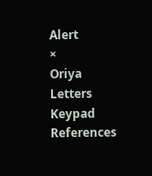Alert
×
Oriya Letters Keypad References